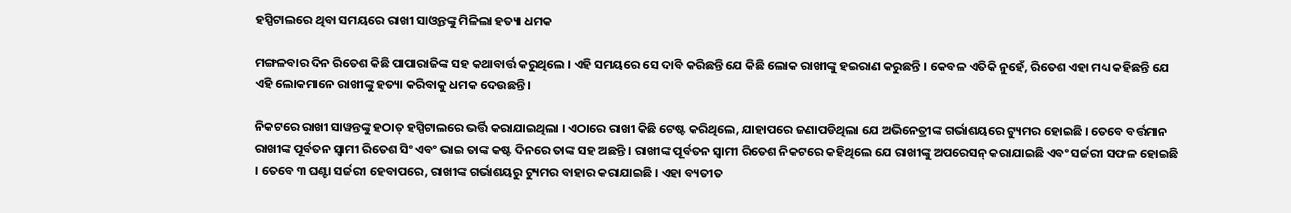ହସ୍ପିଟାଲରେ ଥିବା ସମୟରେ ରାଖୀ ସାଓ୍ଵନ୍ତଙ୍କୁ ମିଳିଲା ହତ୍ୟା ଧମକ

ମଙ୍ଗଳବାର ଦିନ ରିତେଶ କିଛି ପାପାରାଜିଙ୍କ ସହ କଥାବାର୍ତ୍ତ କରୁଥିଲେ । ଏହି ସମୟରେ ସେ ଦାବି କରିଛନ୍ତି ଯେ କିଛି ଲୋକ ରାଖୀଙ୍କୁ ହଇରାଣ କରୁଛନ୍ତି । କେବଳ ଏତିକି ନୁହେଁ, ରିତେଶ ଏହା ମଧ୍ୟ କହିଛନ୍ତି ଯେ ଏହି ଲୋକମାନେ ରାଖୀଙ୍କୁ ହତ୍ୟା କରିବାକୁ ଧମକ ଦେଉଛନ୍ତି ।

ନିକଟରେ ରାଖୀ ସାୱନ୍ତଙ୍କୁ ହଠାତ୍ ହସ୍ପିଟାଲରେ ଭର୍ତ୍ତି କରାଯାଇଥିଲା । ଏଠାରେ ରାଖୀ କିଛି ଟେଷ୍ଟ କରିଥିଲେ, ଯାହାପରେ ଜଣାପଡିଥିଲା ଯେ ଅଭିନେତ୍ରୀଙ୍କ ଗର୍ଭାଶୟରେ ଟ୍ୟୁମର ହୋଇଛି । ତେବେ ବର୍ତ୍ତମାନ ରାଖୀଙ୍କ ପୂର୍ବତନ ସ୍ୱାମୀ ରିତେଶ ସିଂ ଏବଂ ଭାଇ ତାଙ୍କ କଷ୍ଟ ଦିନରେ ତାଙ୍କ ସହ ଅଛନ୍ତି । ରାଖୀଙ୍କ ପୂର୍ବତନ ସ୍ୱାମୀ ରିତେଶ ନିକଟରେ କହିଥିଲେ ଯେ ରାଖୀଙ୍କୁ ଅପରେସନ୍ କରାଯାଇଛି ଏବଂ ସର୍ଜରୀ ସଫଳ ହୋଇଛି । ତେବେ ୩ ଘଣ୍ଟା ସର୍ଜରୀ ହେବାପରେ, ରାଖୀଙ୍କ ଗର୍ଭାଶୟରୁ ଟ୍ୟୁମର ବାହାର କରାଯାଇଛି । ଏହା ବ୍ୟତୀତ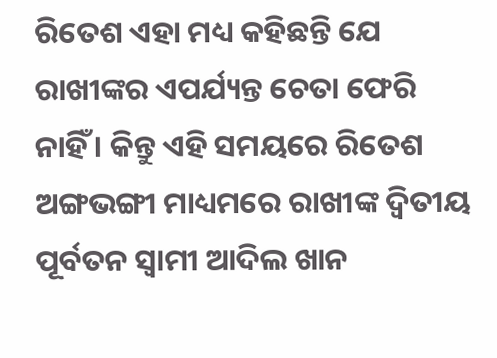ରିତେଶ ଏହା ମଧ୍ୟ କହିଛନ୍ତି ଯେ ରାଖୀଙ୍କର ଏପର୍ଯ୍ୟନ୍ତ ଚେତା ଫେରି ନାହିଁ । କିନ୍ତୁ ଏହି ସମୟରେ ରିତେଶ ଅଙ୍ଗଭଙ୍ଗୀ ମାଧ୍ୟମରେ ରାଖୀଙ୍କ ଦ୍ୱିତୀୟ ପୂର୍ବତନ ସ୍ୱାମୀ ଆଦିଲ ଖାନ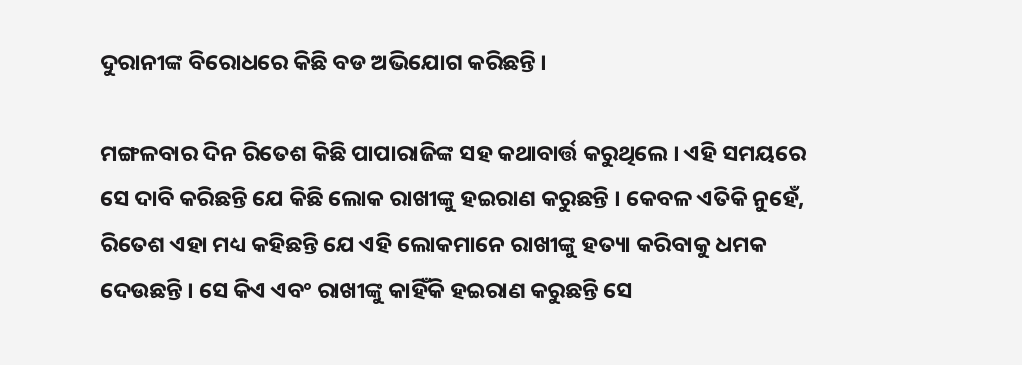ଦୁରାନୀଙ୍କ ବିରୋଧରେ କିଛି ବଡ ଅଭିଯୋଗ କରିଛନ୍ତି ।

ମଙ୍ଗଳବାର ଦିନ ରିତେଶ କିଛି ପାପାରାଜିଙ୍କ ସହ କଥାବାର୍ତ୍ତ କରୁଥିଲେ । ଏହି ସମୟରେ ସେ ଦାବି କରିଛନ୍ତି ଯେ କିଛି ଲୋକ ରାଖୀଙ୍କୁ ହଇରାଣ କରୁଛନ୍ତି । କେବଳ ଏତିକି ନୁହେଁ, ରିତେଶ ଏହା ମଧ୍ୟ କହିଛନ୍ତି ଯେ ଏହି ଲୋକମାନେ ରାଖୀଙ୍କୁ ହତ୍ୟା କରିବାକୁ ଧମକ ଦେଉଛନ୍ତି । ସେ କିଏ ଏବଂ ରାଖୀଙ୍କୁ କାହିଁକି ହଇରାଣ କରୁଛନ୍ତି ସେ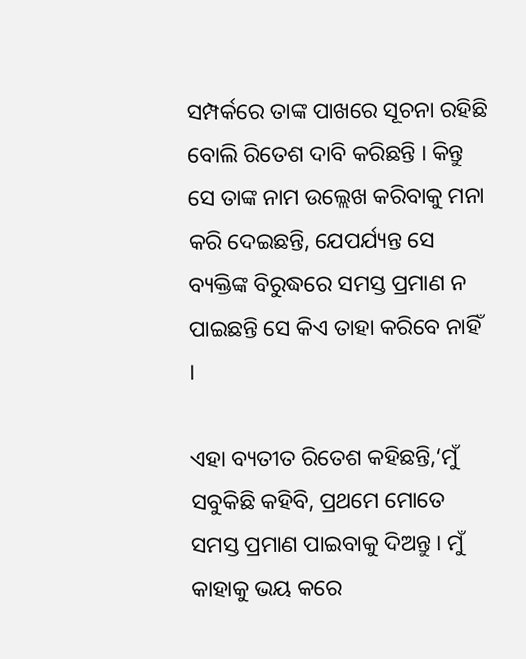ସମ୍ପର୍କରେ ତାଙ୍କ ପାଖରେ ସୂଚନା ରହିଛି ବୋଲି ରିତେଶ ଦାବି କରିଛନ୍ତି । କିନ୍ତୁ ସେ ତାଙ୍କ ନାମ ଉଲ୍ଲେଖ କରିବାକୁ ମନା କରି ଦେଇଛନ୍ତି, ଯେପର୍ଯ୍ୟନ୍ତ ସେ ବ୍ୟକ୍ତିଙ୍କ ବିରୁଦ୍ଧରେ ସମସ୍ତ ପ୍ରମାଣ ନ ପାଇଛନ୍ତି ସେ କିଏ ତାହା କରିବେ ନାହିଁ ।

ଏହା ବ୍ୟତୀତ ରିତେଶ କହିଛନ୍ତି,‘ମୁଁ ସବୁକିଛି କହିବି, ପ୍ରଥମେ ମୋତେ ସମସ୍ତ ପ୍ରମାଣ ପାଇବାକୁ ଦିଅନ୍ତୁ । ମୁଁ କାହାକୁ ଭୟ କରେ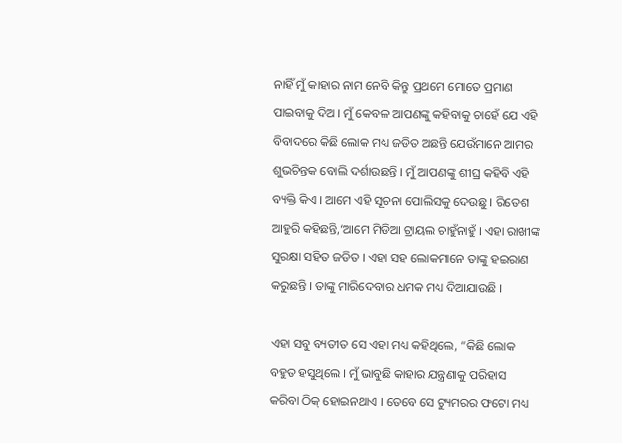ନାହିଁ ମୁଁ କାହାର ନାମ ନେବି କିନ୍ତୁ ପ୍ରଥମେ ମୋତେ ପ୍ରମାଣ ପାଇବାକୁ ଦିଅ । ମୁଁ କେବଳ ଆପଣଙ୍କୁ କହିବାକୁ ଚାହେଁ ଯେ ଏହି ବିବାଦରେ କିଛି ଲୋକ ମଧ୍ୟ ଜଡିତ ଅଛନ୍ତି ଯେଉଁମାନେ ଆମର ଶୁଭଚିନ୍ତକ ବୋଲି ଦର୍ଶାଉଛନ୍ତି । ମୁଁ ଆପଣଙ୍କୁ ଶୀଘ୍ର କହିବି ଏହି ବ୍ୟକ୍ତି କିଏ । ଆମେ ଏହି ସୂଚନା ପୋଲିସକୁ ଦେଉଛୁ । ରିତେଶ ଆହୁରି କହିଛନ୍ତି,‘ଆମେ ମିଡିଆ ଟ୍ରାୟଲ ଚାହୁଁନାହୁଁ । ଏହା ରାଖୀଙ୍କ ସୁରକ୍ଷା ସହିତ ଜଡିତ । ଏହା ସହ ଲୋକମାନେ ତାଙ୍କୁ ହଇରାଣ କରୁଛନ୍ତି । ତାଙ୍କୁ ମାରିଦେବାର ଧମକ ମଧ୍ୟ ଦିଆଯାଉଛି ।

ଏହା ସବୁ ବ୍ୟତୀତ ସେ ଏହା ମଧ୍ୟ କହିଥିଲେ, “କିଛି ଲୋକ ବହୁତ ହସୁଥିଲେ । ମୁଁ ଭାବୁଛି କାହାର ଯନ୍ତ୍ରଣାକୁ ପରିହାସ କରିବା ଠିକ୍‌ ହୋଇନଥାଏ । ତେବେ ସେ ଟ୍ୟୁମରର ଫଟୋ ମଧ୍ୟ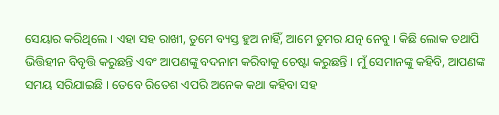ସେୟାର କରିଥିଲେ । ଏହା ସହ ରାଖୀ, ତୁମେ ବ୍ୟସ୍ତ ହୁଅ ନାହିଁ, ଆମେ ତୁମର ଯତ୍ନ ନେବୁ । କିଛି ଲୋକ ତଥାପି ଭିତ୍ତିହୀନ ବିବୃତ୍ତି କରୁଛନ୍ତି ଏବଂ ଆପଣଙ୍କୁ ବଦନାମ କରିବାକୁ ଚେଷ୍ଟା କରୁଛନ୍ତି । ମୁଁ ସେମାନଙ୍କୁ କହିବି, ଆପଣଙ୍କ ସମୟ ସରିଯାଇଛି । ତେବେ ରିତେଶ ଏପରି ଅନେକ କଥା କହିବା ସହ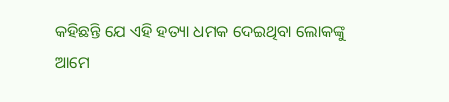କହିଛନ୍ତି ଯେ ଏହି ହତ୍ୟା ଧମକ ଦେଇଥିବା ଲୋକଙ୍କୁ ଆମେ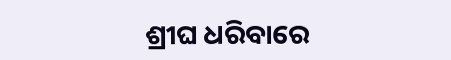ଶ୍ରୀଘ ଧରିବାରେ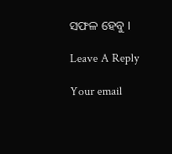ସଫଳ ହେବୁ ।

Leave A Reply

Your email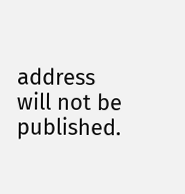address will not be published.